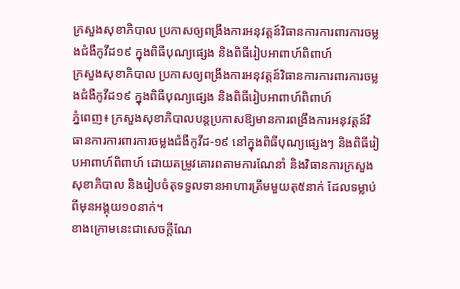ក្រសួងសុខាភិបាល ប្រកាសឲ្យពង្រឹងការអនុវត្តន៍វិធានការការពារការចម្លងជំងឺកូវីដ១៩ ក្នុងពិធីបុណ្យផ្សេង និងពិធីរៀបអាពាហ៍ពិពាហ៍
ក្រសួងសុខាភិបាល ប្រកាសឲ្យពង្រឹងការអនុវត្តន៍វិធានការការពារការចម្លងជំងឺកូវីដ១៩ ក្នុងពិធីបុណ្យផ្សេង និងពិធីរៀបអាពាហ៍ពិពាហ៍
ភ្នំពេញ៖ ក្រសួងសុខាភិបាលបន្តប្រកាសឱ្យមានការពង្រឹងការអនុវត្តន៍វិធានការការពារការចម្លងជំងឺកូវីដ-១៩ នៅក្នុងពិធីបុណ្យផ្សេងៗ និងពិធីរៀបអាពាហ៍ពិពាហ៍ ដោយតម្រូវគោរពតាមការណែនាំ និងវិធានការក្រសួងសុខាភិបាល និងរៀបចំតុទទួលទានអាហារត្រឹមមួយតុ៥នាក់ ដែលទម្លាប់ពីមុនអង្គុយ១០នាក់។
ខាងក្រោមនេះជាសេចក្ដីណែ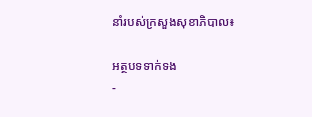នាំរបស់ក្រសួងសុខាភិបាល៖

អត្ថបទទាក់ទង
-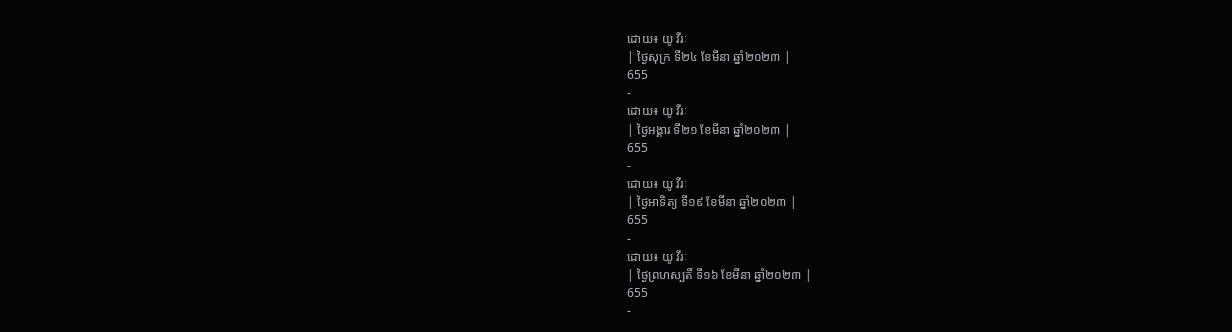ដោយ៖ យូ វីរៈ
| ថ្ងៃសុក្រ ទី២៤ ខែមីនា ឆ្នាំ២០២៣ |
655
-
ដោយ៖ យូ វីរៈ
| ថ្ងៃអង្គារ ទី២១ ខែមីនា ឆ្នាំ២០២៣ |
655
-
ដោយ៖ យូ វីរៈ
| ថ្ងៃអាទិត្យ ទី១៩ ខែមីនា ឆ្នាំ២០២៣ |
655
-
ដោយ៖ យូ វីរៈ
| ថ្ងៃព្រហស្បតិ៍ ទី១៦ ខែមីនា ឆ្នាំ២០២៣ |
655
-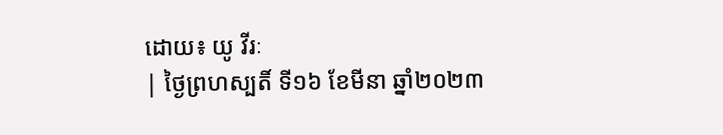ដោយ៖ យូ វីរៈ
| ថ្ងៃព្រហស្បតិ៍ ទី១៦ ខែមីនា ឆ្នាំ២០២៣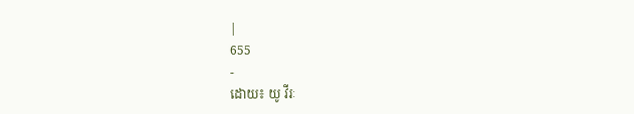|
655
-
ដោយ៖ យូ វីរៈ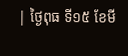| ថ្ងៃពុធ ទី១៥ ខែមី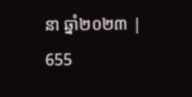នា ឆ្នាំ២០២៣ |
655